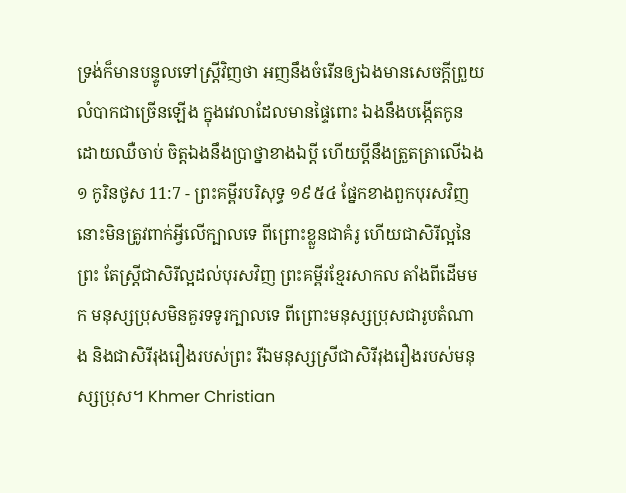ទ្រង់ក៏មានបន្ទូលទៅស្ត្រីវិញថា អញនឹងចំរើនឲ្យឯងមានសេចក្ដីព្រួយលំបាកជាច្រើនឡើង ក្នុងវេលាដែលមានផ្ទៃពោះ ឯងនឹងបង្កើតកូនដោយឈឺចាប់ ចិត្តឯងនឹងប្រាថ្នាខាងឯប្ដី ហើយប្ដីនឹងត្រួតត្រាលើឯង
១ កូរិនថូស 11:7 - ព្រះគម្ពីរបរិសុទ្ធ ១៩៥៤ ផ្នែកខាងពួកបុរសវិញ នោះមិនត្រូវពាក់អ្វីលើក្បាលទេ ពីព្រោះខ្លួនជាគំរូ ហើយជាសិរីល្អនៃព្រះ តែស្ត្រីជាសិរីល្អដល់បុរសវិញ ព្រះគម្ពីរខ្មែរសាកល តាំងពីដើមមក មនុស្សប្រុសមិនគួរទទូរក្បាលទេ ពីព្រោះមនុស្សប្រុសជារូបតំណាង និងជាសិរីរុងរឿងរបស់ព្រះ រីឯមនុស្សស្រីជាសិរីរុងរឿងរបស់មនុស្សប្រុស។ Khmer Christian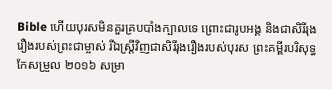Bible ហើយបុរសមិនគួរគ្របបាំងក្បាលទេ ព្រោះជារូបអង្គ និងជាសិរីរុងរឿងរបស់ព្រះជាម្ចាស់ រីឯស្រ្ដីវិញជាសិរីរុងរឿងរបស់បុរស ព្រះគម្ពីរបរិសុទ្ធកែសម្រួល ២០១៦ សម្រា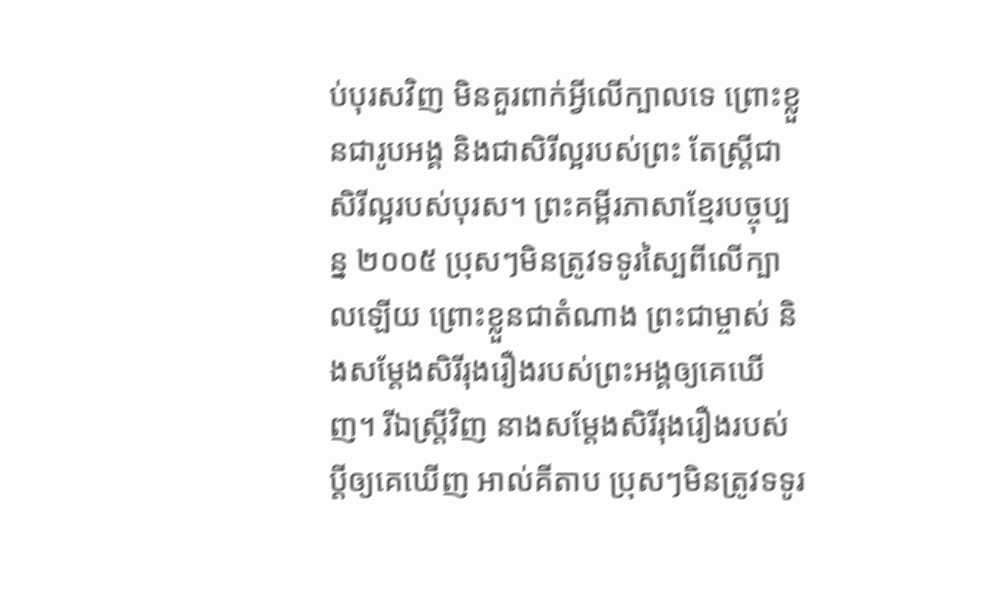ប់បុរសវិញ មិនគួរពាក់អ្វីលើក្បាលទេ ព្រោះខ្លួនជារូបអង្គ និងជាសិរីល្អរបស់ព្រះ តែស្ត្រីជាសិរីល្អរបស់បុរស។ ព្រះគម្ពីរភាសាខ្មែរបច្ចុប្បន្ន ២០០៥ ប្រុសៗមិនត្រូវទទូរស្បៃពីលើក្បាលឡើយ ព្រោះខ្លួនជាតំណាង ព្រះជាម្ចាស់ និងសម្តែងសិរីរុងរឿងរបស់ព្រះអង្គឲ្យគេឃើញ។ រីឯស្ត្រីវិញ នាងសម្តែងសិរីរុងរឿងរបស់ប្ដីឲ្យគេឃើញ អាល់គីតាប ប្រុសៗមិនត្រូវទទូរ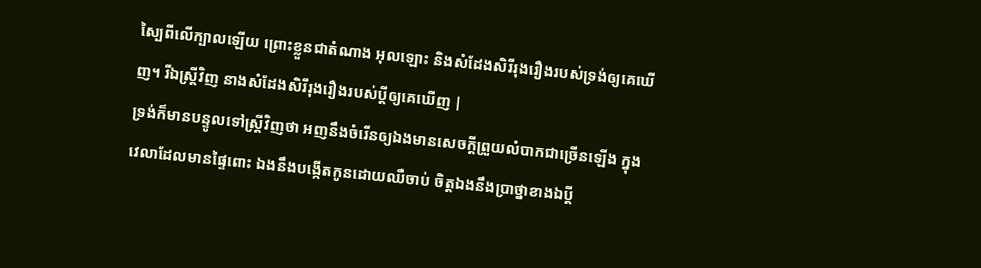ស្បៃពីលើក្បាលឡើយ ព្រោះខ្លួនជាតំណាង អុលឡោះ និងសំដែងសិរីរុងរឿងរបស់ទ្រង់ឲ្យគេឃើញ។ រីឯស្ដ្រីវិញ នាងសំដែងសិរីរុងរឿងរបស់ប្ដីឲ្យគេឃើញ |
ទ្រង់ក៏មានបន្ទូលទៅស្ត្រីវិញថា អញនឹងចំរើនឲ្យឯងមានសេចក្ដីព្រួយលំបាកជាច្រើនឡើង ក្នុងវេលាដែលមានផ្ទៃពោះ ឯងនឹងបង្កើតកូនដោយឈឺចាប់ ចិត្តឯងនឹងប្រាថ្នាខាងឯប្ដី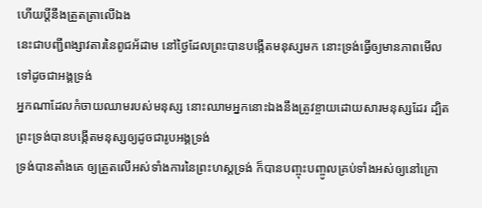ហើយប្ដីនឹងត្រួតត្រាលើឯង
នេះជាបញ្ជីពង្សាវតារនៃពូជអ័ដាម នៅថ្ងៃដែលព្រះបានបង្កើតមនុស្សមក នោះទ្រង់ធ្វើឲ្យមានភាពមើលទៅដូចជាអង្គទ្រង់
អ្នកណាដែលកំចាយឈាមរបស់មនុស្ស នោះឈាមអ្នកនោះឯងនឹងត្រូវខ្ចាយដោយសារមនុស្សដែរ ដ្បិតព្រះទ្រង់បានបង្កើតមនុស្សឲ្យដូចជារូបអង្គទ្រង់
ទ្រង់បានតាំងគេ ឲ្យត្រួតលើអស់ទាំងការនៃព្រះហស្តទ្រង់ ក៏បានបញ្ចុះបញ្ចូលគ្រប់ទាំងអស់ឲ្យនៅក្រោ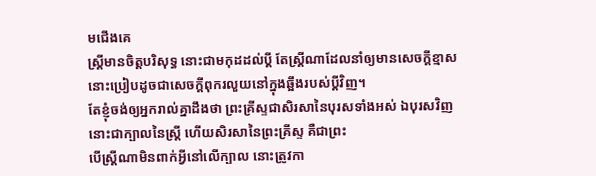មជើងគេ
ស្ត្រីមានចិត្តបរិសុទ្ធ នោះជាមកុដដល់ប្ដី តែស្ត្រីណាដែលនាំឲ្យមានសេចក្ដីខ្មាស នោះប្រៀបដូចជាសេចក្ដីពុករលួយនៅក្នុងឆ្អឹងរបស់ប្ដីវិញ។
តែខ្ញុំចង់ឲ្យអ្នករាល់គ្នាដឹងថា ព្រះគ្រីស្ទជាសិរសានៃបុរសទាំងអស់ ឯបុរសវិញ នោះជាក្បាលនៃស្ត្រី ហើយសិរសានៃព្រះគ្រីស្ទ គឺជាព្រះ
បើស្ត្រីណាមិនពាក់អ្វីនៅលើក្បាល នោះត្រូវកា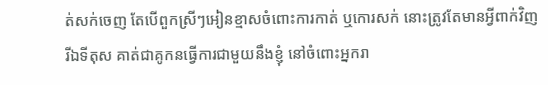ត់សក់ចេញ តែបើពួកស្រីៗអៀនខ្មាសចំពោះការកាត់ ឬកោរសក់ នោះត្រូវតែមានអ្វីពាក់វិញ
រីឯទីតុស គាត់ជាគូកនធ្វើការជាមួយនឹងខ្ញុំ នៅចំពោះអ្នករា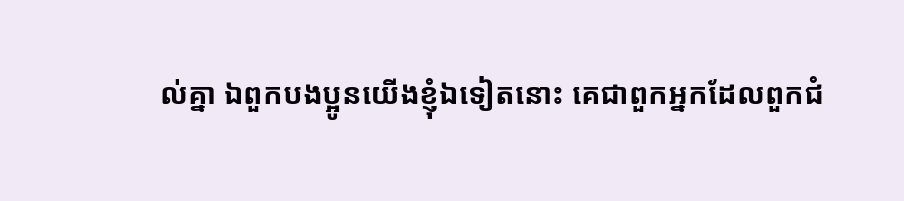ល់គ្នា ឯពួកបងប្អូនយើងខ្ញុំឯទៀតនោះ គេជាពួកអ្នកដែលពួកជំ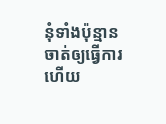នុំទាំងប៉ុន្មាន ចាត់ឲ្យធ្វើការ ហើយ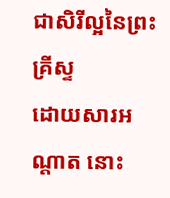ជាសិរីល្អនៃព្រះគ្រីស្ទ
ដោយសារអណ្តាត នោះ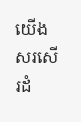យើងសរសើរដំ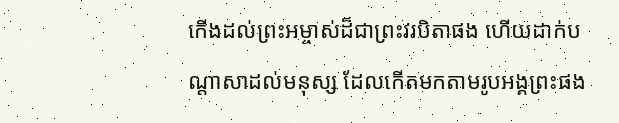កើងដល់ព្រះអម្ចាស់ដ៏ជាព្រះវរបិតាផង ហើយដាក់បណ្តាសាដល់មនុស្ស ដែលកើតមកតាមរូបអង្គព្រះផង